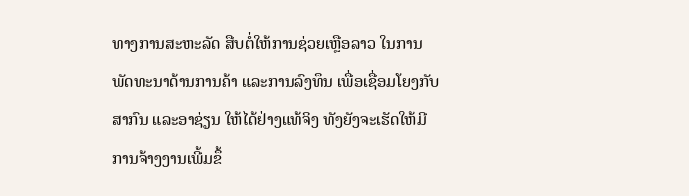ທາງການສະຫະລັດ ສືບຕໍ່ໃຫ້ການຊ່ວຍເຫຼືອລາວ ໃນການ
ພັດທະນາດ້ານການຄ້າ ແລະການລົງທຶນ ເພື່ອເຊື່ອມໂຍງກັບ
ສາກົນ ແລະອາຊ່ຽນ ໃຫ້ໄດ້ຢ່າງແທ້ຈິງ ທັງຍັງຈະເຮັດໃຫ້ມີ
ການຈ້າງງານເພີ້ມຂຶ້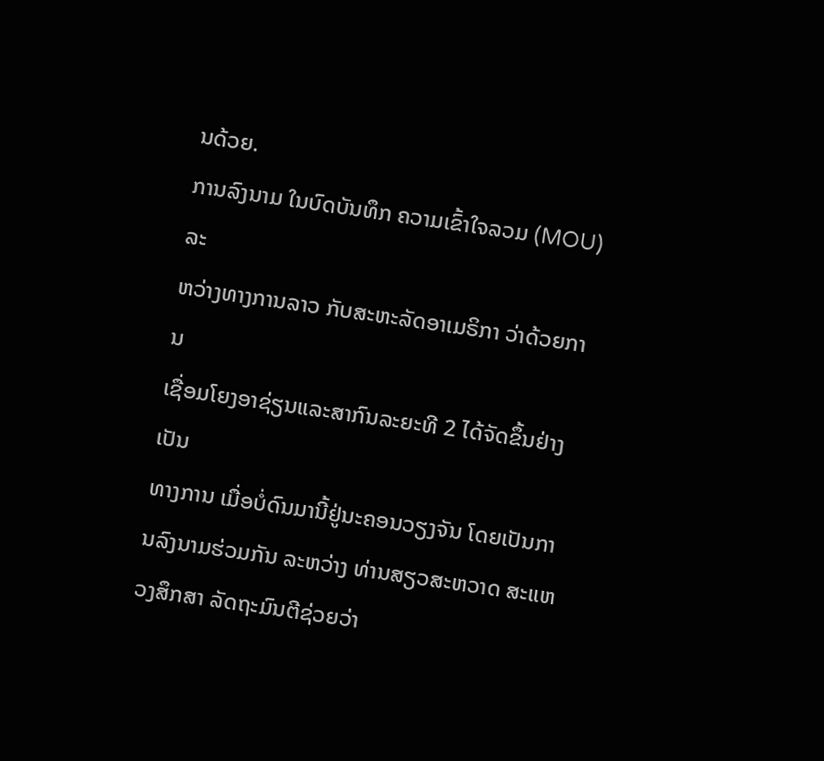ນດ້ວຍ.
ການລົງນາມ ໃນບົດບັນທຶກ ຄວາມເຂົ້າໃຈລວມ (MOU) ລະ
ຫວ່າງທາງການລາວ ກັບສະຫະລັດອາເມຣິກາ ວ່າດ້ວຍການ
ເຊື່ອມໂຍງອາຊ່ຽນແລະສາກົນລະຍະທີ 2 ໄດ້ຈັດຂຶ້ນຢ່າງເປັນ
ທາງການ ເມື່ອບໍ່ດົນມານີ້ຢູ່ນະຄອນວຽງຈັນ ໂດຍເປັນການລົງນາມຮ່ວມກັນ ລະຫວ່າງ ທ່ານສຽວສະຫວາດ ສະແຫວງສຶກສາ ລັດຖະມົນຕີຊ່ວຍວ່າ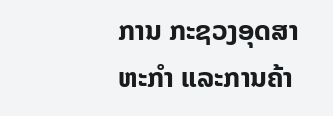ການ ກະຊວງອຸດສາຫະກຳ ແລະການຄ້າ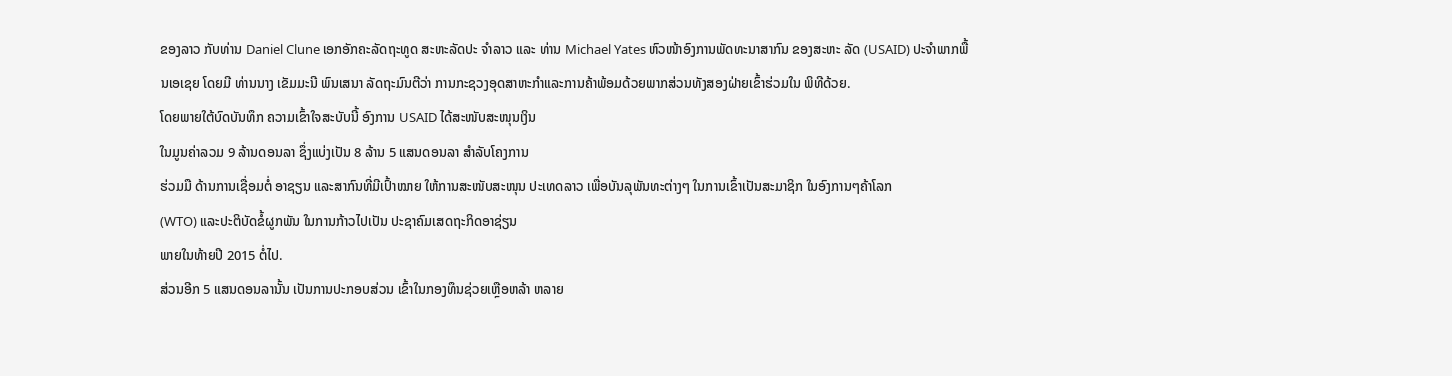ຂອງລາວ ກັບທ່ານ Daniel Clune ເອກອັກຄະລັດຖະທູດ ສະຫະລັດປະ ຈຳລາວ ແລະ ທ່ານ Michael Yates ຫົວໜ້າອົງການພັດທະນາສາກົນ ຂອງສະຫະ ລັດ (USAID) ປະຈຳພາກພື້ນເອເຊຍ ໂດຍມີ ທ່ານນາງ ເຂັມມະນີ ພົນເສນາ ລັດຖະມົນຕີວ່າ ການກະຊວງອຸດສາຫະກຳແລະການຄ້າພ້ອມດ້ວຍພາກສ່ວນທັງສອງຝ່າຍເຂົ້າຮ່ວມໃນ ພິທີດ້ວຍ.
ໂດຍພາຍໃຕ້ບົດບັນທຶກ ຄວາມເຂົ້າໃຈສະບັບນີ້ ອົງການ USAID ໄດ້ສະໜັບສະໜຸນເງິນ
ໃນມູນຄ່າລວມ 9 ລ້ານດອນລາ ຊຶ່ງແບ່ງເປັນ 8 ລ້ານ 5 ແສນດອນລາ ສຳລັບໂຄງການ
ຮ່ວມມື ດ້ານການເຊື່ອມຕໍ່ ອາຊຽນ ແລະສາກົນທີ່ມີເປົ້າໝາຍ ໃຫ້ການສະໜັບສະໜຸນ ປະເທດລາວ ເພື່ອບັນລຸພັນທະຕ່າງໆ ໃນການເຂົ້າເປັນສະມາຊິກ ໃນອົງການໆຄ້າໂລກ
(WTO) ແລະປະຕິບັດຂໍ້ຜູກພັນ ໃນການກ້າວໄປເປັນ ປະຊາຄົມເສດຖະກິດອາຊ່ຽນ
ພາຍໃນທ້າຍປີ 2015 ຕໍ່ໄປ.
ສ່ວນອີກ 5 ແສນດອນລານັ້ນ ເປັນການປະກອບສ່ວນ ເຂົ້າໃນກອງທຶນຊ່ວຍເຫຼືອຫລ້າ ຫລາຍ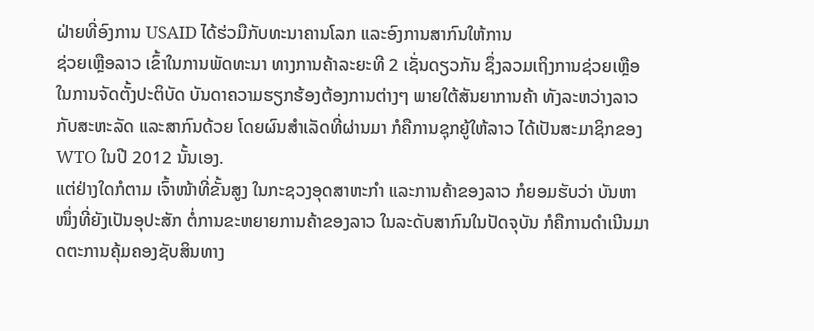ຝ່າຍທີ່ອົງການ USAID ໄດ້ຮ່ວມືກັບທະນາຄານໂລກ ແລະອົງການສາກົນໃຫ້ການ
ຊ່ວຍເຫຼືອລາວ ເຂົ້າໃນການພັດທະນາ ທາງການຄ້າລະຍະທີ 2 ເຊັ່ນດຽວກັນ ຊຶ່ງລວມເຖິງການຊ່ວຍເຫຼືອ ໃນການຈັດຕັ້ງປະຕິບັດ ບັນດາຄວາມຮຽກຮ້ອງຕ້ອງການຕ່າງໆ ພາຍໃຕ້ສັນຍາການຄ້າ ທັງລະຫວ່າງລາວ ກັບສະຫະລັດ ແລະສາກົນດ້ວຍ ໂດຍຜົນສຳເລັດທີ່ຜ່ານມາ ກໍຄືການຊຸກຍູ້ໃຫ້ລາວ ໄດ້ເປັນສະມາຊິກຂອງ WTO ໃນປີ 2012 ນັ້ນເອງ.
ແຕ່ຢ່າງໃດກໍຕາມ ເຈົ້າໜ້າທີ່ຂັ້ນສູງ ໃນກະຊວງອຸດສາຫະກຳ ແລະການຄ້າຂອງລາວ ກໍຍອມຮັບວ່າ ບັນຫາໜຶ່ງທີ່ຍັງເປັນອຸປະສັກ ຕໍ່ການຂະຫຍາຍການຄ້າຂອງລາວ ໃນລະດັບສາກົນໃນປັດຈຸບັນ ກໍຄືການດຳເນີນມາດຕະການຄຸ້ມຄອງຊັບສິນທາງ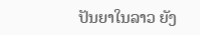ປັນຍາໃນລາວ ຍັງ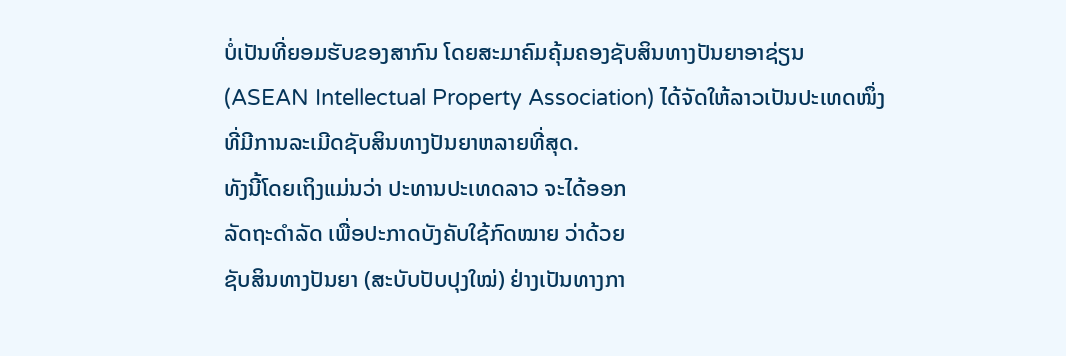ບໍ່ເປັນທີ່ຍອມຮັບຂອງສາກົນ ໂດຍສະມາຄົມຄຸ້ມຄອງຊັບສິນທາງປັນຍາອາຊ່ຽນ (ASEAN Intellectual Property Association) ໄດ້ຈັດໃຫ້ລາວເປັນປະເທດໜຶ່ງ ທີ່ມີການລະເມີດຊັບສິນທາງປັນຍາຫລາຍທີ່ສຸດ.
ທັງນີ້ໂດຍເຖິງແມ່ນວ່າ ປະທານປະເທດລາວ ຈະໄດ້ອອກ
ລັດຖະດຳລັດ ເພື່ອປະກາດບັງຄັບໃຊ້ກົດໝາຍ ວ່າດ້ວຍ
ຊັບສິນທາງປັນຍາ (ສະບັບປັບປຸງໃໝ່) ຢ່າງເປັນທາງກາ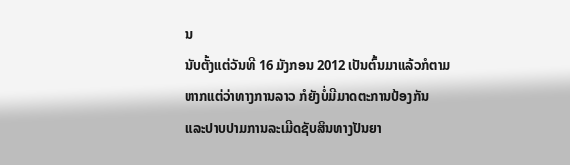ນ
ນັບຕັ້ງແຕ່ວັນທີ 16 ມັງກອນ 2012 ເປັນຕົ້ນມາແລ້ວກໍຕາມ
ຫາກແຕ່ວ່າທາງການລາວ ກໍຍັງບໍ່ມີມາດຕະການປ້ອງກັນ
ແລະປາບປາມການລະເມີດຊັບສິນທາງປັນຍາ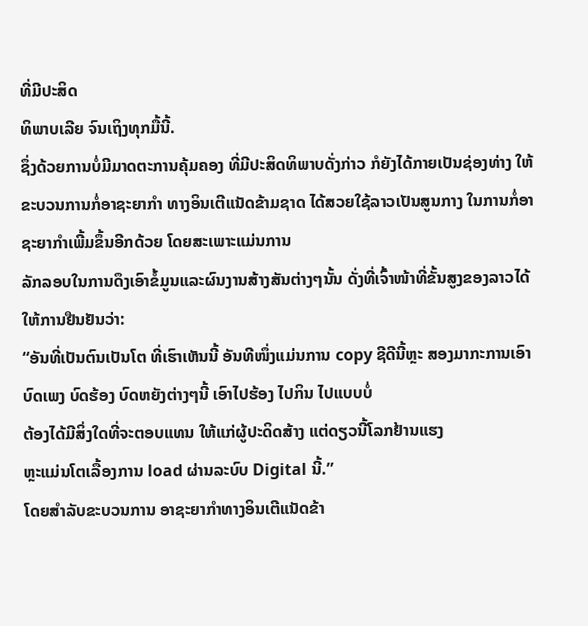ທີ່ມີປະສິດ
ທິພາບເລີຍ ຈົນເຖິງທຸກມື້ນີ້.
ຊຶ່ງດ້ວຍການບໍ່ມີມາດຕະການຄຸ້ມຄອງ ທີ່ມີປະສິດທິພາບດັ່ງກ່າວ ກໍຍັງໄດ້ກາຍເປັນຊ່ອງທ່າງ ໃຫ້ຂະບວນການກໍ່ອາຊະຍາກຳ ທາງອິນເຕີແນັດຂ້າມຊາດ ໄດ້ສວຍໃຊ້ລາວເປັນສູນກາງ ໃນການກໍ່ອາຊະຍາກຳເພີ້ມຂຶ້ນອີກດ້ວຍ ໂດຍສະເພາະແມ່ນການ
ລັກລອບໃນການດຶງເອົາຂໍ້ມູນແລະຜົນງານສ້າງສັນຕ່າງໆນັ້ນ ດັ່ງທີ່ເຈົ້າໜ້າທີ່ຂັ້ນສູງຂອງລາວໄດ້ໃຫ້ການຢືນຢັນວ່າ:
“ອັນທີ່ເປັນຕົນເປັນໂຕ ທີ່ເຮົາເຫັນນີ້ ອັນທີໜຶ່ງແມ່ນການ copy ຊີດີນີ້ຫຼະ ສອງມາກະການເອົາບົດເພງ ບົດຮ້ອງ ບົດຫຍັງຕ່າງໆນີ້ ເອົາໄປຮ້ອງ ໄປກິນ ໄປແບບບໍ່
ຕ້ອງໄດ້ມີສິ່ງໃດທີ່ຈະຕອບແທນ ໃຫ້ແກ່ຜູ້ປະດິດສ້າງ ແຕ່ດຽວນີ້ໂລກຢ້ານແຮງ
ຫຼະແມ່ນໂຕເລື້ອງການ load ຜ່ານລະບົບ Digital ນີ້.”
ໂດຍສຳລັບຂະບວນການ ອາຊະຍາກຳທາງອິນເຕີແນັດຂ້າ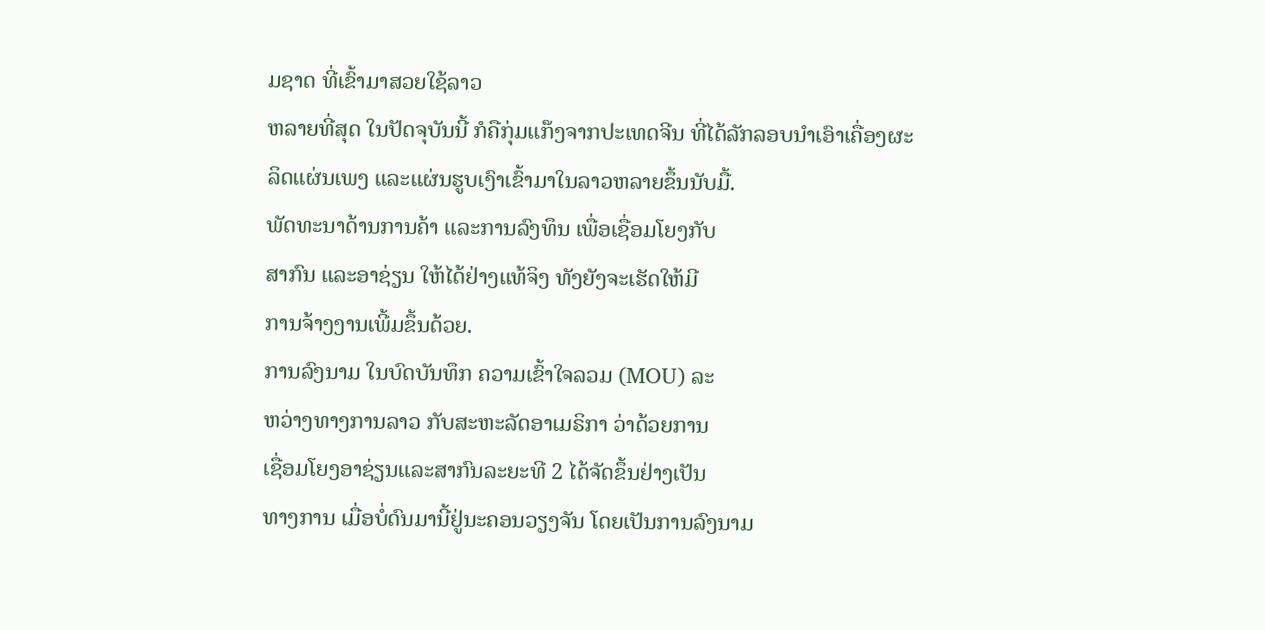ມຊາດ ທີ່ເຂົ້າມາສວຍໃຊ້ລາວ
ຫລາຍທີ່ສຸດ ໃນປັດຈຸບັນນີ້ ກໍຄືກຸ່ມແກ໊ງຈາກປະເທດຈີນ ທີ່ໄດ້ລັກລອບນຳເອົາເຄື່ອງຜະ
ລິດແຜ່ນເພງ ແລະແຜ່ນຮູບເງົາເຂົ້າມາໃນລາວຫລາຍຂຶ້ນນັບມື້.
ພັດທະນາດ້ານການຄ້າ ແລະການລົງທຶນ ເພື່ອເຊື່ອມໂຍງກັບ
ສາກົນ ແລະອາຊ່ຽນ ໃຫ້ໄດ້ຢ່າງແທ້ຈິງ ທັງຍັງຈະເຮັດໃຫ້ມີ
ການຈ້າງງານເພີ້ມຂຶ້ນດ້ວຍ.
ການລົງນາມ ໃນບົດບັນທຶກ ຄວາມເຂົ້າໃຈລວມ (MOU) ລະ
ຫວ່າງທາງການລາວ ກັບສະຫະລັດອາເມຣິກາ ວ່າດ້ວຍການ
ເຊື່ອມໂຍງອາຊ່ຽນແລະສາກົນລະຍະທີ 2 ໄດ້ຈັດຂຶ້ນຢ່າງເປັນ
ທາງການ ເມື່ອບໍ່ດົນມານີ້ຢູ່ນະຄອນວຽງຈັນ ໂດຍເປັນການລົງນາມ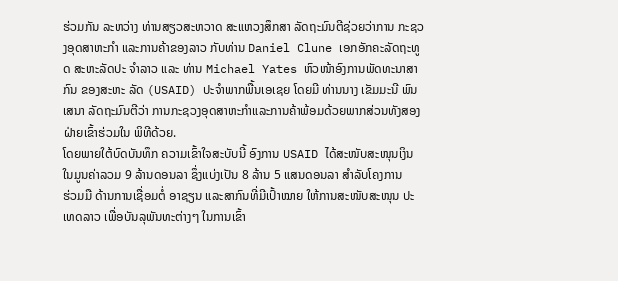ຮ່ວມກັນ ລະຫວ່າງ ທ່ານສຽວສະຫວາດ ສະແຫວງສຶກສາ ລັດຖະມົນຕີຊ່ວຍວ່າການ ກະຊວງອຸດສາຫະກຳ ແລະການຄ້າຂອງລາວ ກັບທ່ານ Daniel Clune ເອກອັກຄະລັດຖະທູດ ສະຫະລັດປະ ຈຳລາວ ແລະ ທ່ານ Michael Yates ຫົວໜ້າອົງການພັດທະນາສາກົນ ຂອງສະຫະ ລັດ (USAID) ປະຈຳພາກພື້ນເອເຊຍ ໂດຍມີ ທ່ານນາງ ເຂັມມະນີ ພົນເສນາ ລັດຖະມົນຕີວ່າ ການກະຊວງອຸດສາຫະກຳແລະການຄ້າພ້ອມດ້ວຍພາກສ່ວນທັງສອງຝ່າຍເຂົ້າຮ່ວມໃນ ພິທີດ້ວຍ.
ໂດຍພາຍໃຕ້ບົດບັນທຶກ ຄວາມເຂົ້າໃຈສະບັບນີ້ ອົງການ USAID ໄດ້ສະໜັບສະໜຸນເງິນ
ໃນມູນຄ່າລວມ 9 ລ້ານດອນລາ ຊຶ່ງແບ່ງເປັນ 8 ລ້ານ 5 ແສນດອນລາ ສຳລັບໂຄງການ
ຮ່ວມມື ດ້ານການເຊື່ອມຕໍ່ ອາຊຽນ ແລະສາກົນທີ່ມີເປົ້າໝາຍ ໃຫ້ການສະໜັບສະໜຸນ ປະເທດລາວ ເພື່ອບັນລຸພັນທະຕ່າງໆ ໃນການເຂົ້າ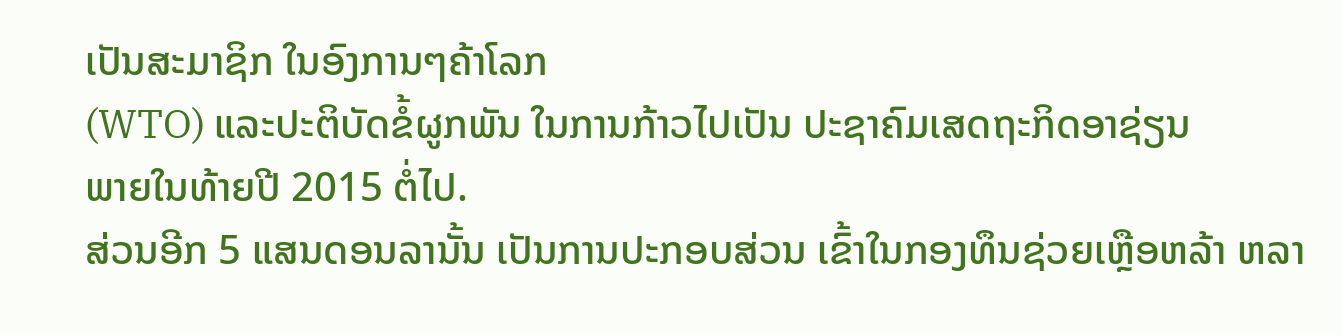ເປັນສະມາຊິກ ໃນອົງການໆຄ້າໂລກ
(WTO) ແລະປະຕິບັດຂໍ້ຜູກພັນ ໃນການກ້າວໄປເປັນ ປະຊາຄົມເສດຖະກິດອາຊ່ຽນ
ພາຍໃນທ້າຍປີ 2015 ຕໍ່ໄປ.
ສ່ວນອີກ 5 ແສນດອນລານັ້ນ ເປັນການປະກອບສ່ວນ ເຂົ້າໃນກອງທຶນຊ່ວຍເຫຼືອຫລ້າ ຫລາ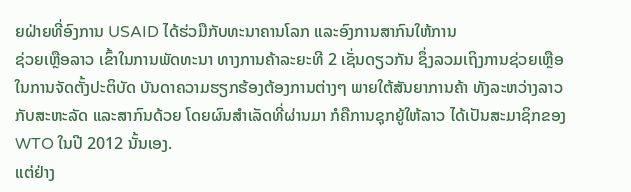ຍຝ່າຍທີ່ອົງການ USAID ໄດ້ຮ່ວມືກັບທະນາຄານໂລກ ແລະອົງການສາກົນໃຫ້ການ
ຊ່ວຍເຫຼືອລາວ ເຂົ້າໃນການພັດທະນາ ທາງການຄ້າລະຍະທີ 2 ເຊັ່ນດຽວກັນ ຊຶ່ງລວມເຖິງການຊ່ວຍເຫຼືອ ໃນການຈັດຕັ້ງປະຕິບັດ ບັນດາຄວາມຮຽກຮ້ອງຕ້ອງການຕ່າງໆ ພາຍໃຕ້ສັນຍາການຄ້າ ທັງລະຫວ່າງລາວ ກັບສະຫະລັດ ແລະສາກົນດ້ວຍ ໂດຍຜົນສຳເລັດທີ່ຜ່ານມາ ກໍຄືການຊຸກຍູ້ໃຫ້ລາວ ໄດ້ເປັນສະມາຊິກຂອງ WTO ໃນປີ 2012 ນັ້ນເອງ.
ແຕ່ຢ່າງ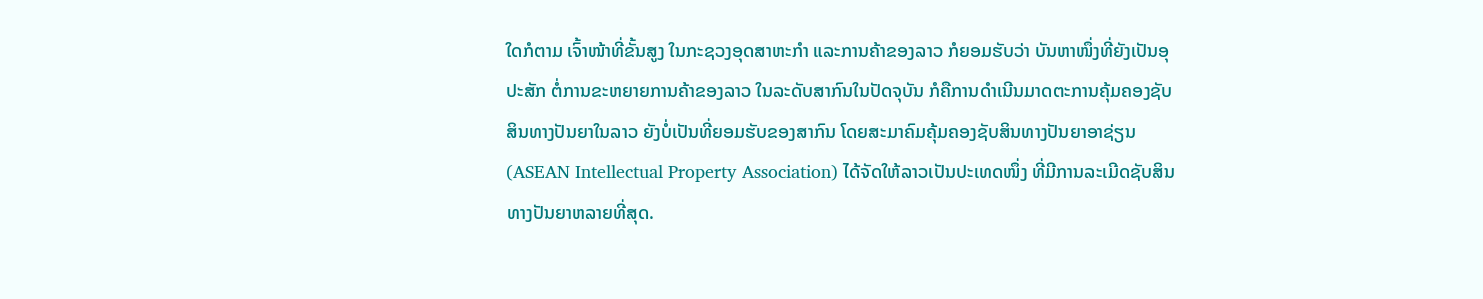ໃດກໍຕາມ ເຈົ້າໜ້າທີ່ຂັ້ນສູງ ໃນກະຊວງອຸດສາຫະກຳ ແລະການຄ້າຂອງລາວ ກໍຍອມຮັບວ່າ ບັນຫາໜຶ່ງທີ່ຍັງເປັນອຸປະສັກ ຕໍ່ການຂະຫຍາຍການຄ້າຂອງລາວ ໃນລະດັບສາກົນໃນປັດຈຸບັນ ກໍຄືການດຳເນີນມາດຕະການຄຸ້ມຄອງຊັບສິນທາງປັນຍາໃນລາວ ຍັງບໍ່ເປັນທີ່ຍອມຮັບຂອງສາກົນ ໂດຍສະມາຄົມຄຸ້ມຄອງຊັບສິນທາງປັນຍາອາຊ່ຽນ (ASEAN Intellectual Property Association) ໄດ້ຈັດໃຫ້ລາວເປັນປະເທດໜຶ່ງ ທີ່ມີການລະເມີດຊັບສິນທາງປັນຍາຫລາຍທີ່ສຸດ.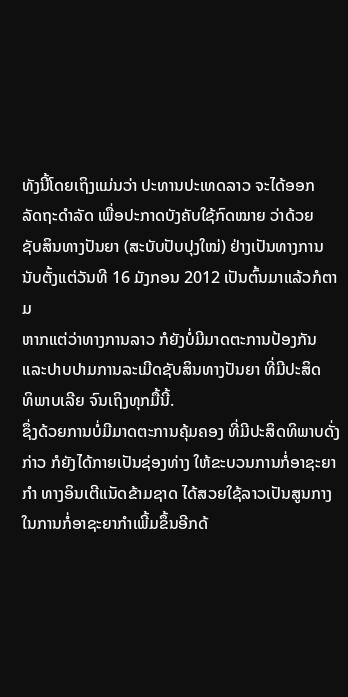ທັງນີ້ໂດຍເຖິງແມ່ນວ່າ ປະທານປະເທດລາວ ຈະໄດ້ອອກ
ລັດຖະດຳລັດ ເພື່ອປະກາດບັງຄັບໃຊ້ກົດໝາຍ ວ່າດ້ວຍ
ຊັບສິນທາງປັນຍາ (ສະບັບປັບປຸງໃໝ່) ຢ່າງເປັນທາງການ
ນັບຕັ້ງແຕ່ວັນທີ 16 ມັງກອນ 2012 ເປັນຕົ້ນມາແລ້ວກໍຕາມ
ຫາກແຕ່ວ່າທາງການລາວ ກໍຍັງບໍ່ມີມາດຕະການປ້ອງກັນ
ແລະປາບປາມການລະເມີດຊັບສິນທາງປັນຍາ ທີ່ມີປະສິດ
ທິພາບເລີຍ ຈົນເຖິງທຸກມື້ນີ້.
ຊຶ່ງດ້ວຍການບໍ່ມີມາດຕະການຄຸ້ມຄອງ ທີ່ມີປະສິດທິພາບດັ່ງກ່າວ ກໍຍັງໄດ້ກາຍເປັນຊ່ອງທ່າງ ໃຫ້ຂະບວນການກໍ່ອາຊະຍາກຳ ທາງອິນເຕີແນັດຂ້າມຊາດ ໄດ້ສວຍໃຊ້ລາວເປັນສູນກາງ ໃນການກໍ່ອາຊະຍາກຳເພີ້ມຂຶ້ນອີກດ້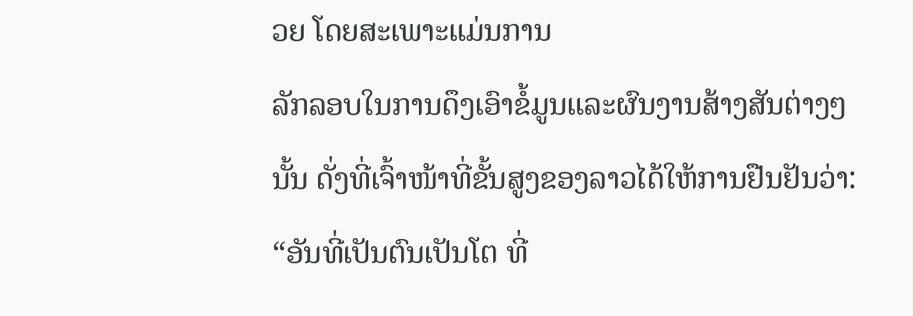ວຍ ໂດຍສະເພາະແມ່ນການ
ລັກລອບໃນການດຶງເອົາຂໍ້ມູນແລະຜົນງານສ້າງສັນຕ່າງໆນັ້ນ ດັ່ງທີ່ເຈົ້າໜ້າທີ່ຂັ້ນສູງຂອງລາວໄດ້ໃຫ້ການຢືນຢັນວ່າ:
“ອັນທີ່ເປັນຕົນເປັນໂຕ ທີ່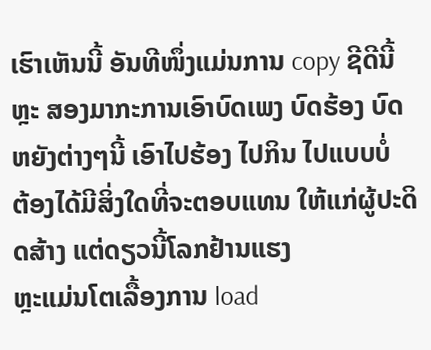ເຮົາເຫັນນີ້ ອັນທີໜຶ່ງແມ່ນການ copy ຊີດີນີ້ຫຼະ ສອງມາກະການເອົາບົດເພງ ບົດຮ້ອງ ບົດຫຍັງຕ່າງໆນີ້ ເອົາໄປຮ້ອງ ໄປກິນ ໄປແບບບໍ່
ຕ້ອງໄດ້ມີສິ່ງໃດທີ່ຈະຕອບແທນ ໃຫ້ແກ່ຜູ້ປະດິດສ້າງ ແຕ່ດຽວນີ້ໂລກຢ້ານແຮງ
ຫຼະແມ່ນໂຕເລື້ອງການ load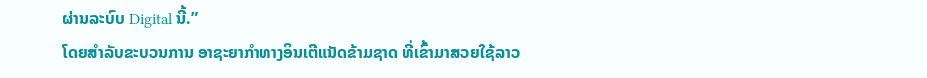ຜ່ານລະບົບ Digital ນີ້.”
ໂດຍສຳລັບຂະບວນການ ອາຊະຍາກຳທາງອິນເຕີແນັດຂ້າມຊາດ ທີ່ເຂົ້າມາສວຍໃຊ້ລາວ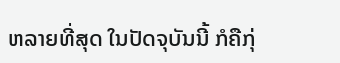ຫລາຍທີ່ສຸດ ໃນປັດຈຸບັນນີ້ ກໍຄືກຸ່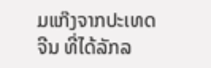ມແກ໊ງຈາກປະເທດຈີນ ທີ່ໄດ້ລັກລ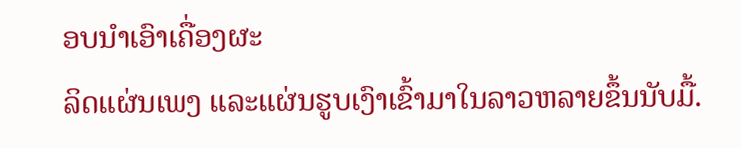ອບນຳເອົາເຄື່ອງຜະ
ລິດແຜ່ນເພງ ແລະແຜ່ນຮູບເງົາເຂົ້າມາໃນລາວຫລາຍຂຶ້ນນັບມື້.